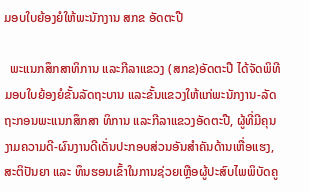ມອບໃບຍ້ອງຍໍໃຫ້ພະນັກງານ ສກຂ ອັດຕະປື

  ພະແນກສຶກສາທິການ ແລະກີລາແຂວງ (ສກຂ)ອັດຕະປື ໄດ້ຈັດພິທີມອບໃບຍ້ອງຍໍຂັ້ນລັດຖະບານ ແລະຂັ້ນແຂວງໃຫ້ແກ່ພະນັກງານ-ລັດຖະກອນພະແນກສຶກສາ ທິການ ແລະກີລາແຂວງອັດຕະປື, ຜູ້ທີ່ມີຄຸນງາມຄວາມດີ-ຜົນງານດີເດັ່ນປະກອບສ່ວນອັນສຳຄັນດ້ານເຫື່ອແຮງ, ສະຕິປັນຍາ ແລະ ທຶນຮອນເຂົ້າໃນການຊ່ວຍເຫຼືອຜູ້ປະສົບໄພພິບັດຄູ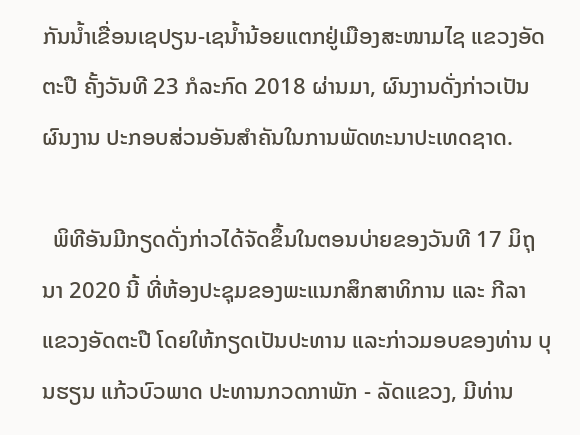ກັນນໍ້າເຂື່ອນເຊປຽນ-ເຊນໍ້ານ້ອຍແຕກຢູ່ເມືອງສະໜາມໄຊ ແຂວງອັດຕະປື ຄັ້ງວັນທີ 23 ກໍລະກົດ 2018 ຜ່ານມາ, ຜົນງານດັ່ງກ່າວເປັນຜົນງານ ປະກອບສ່ວນອັນສຳຄັນໃນການພັດທະນາປະເທດຊາດ.

  ພິທີອັນມີກຽດດັ່ງກ່າວໄດ້ຈັດຂຶ້ນໃນຕອນບ່າຍຂອງວັນທີ 17 ມິຖຸນາ 2020 ນີ້ ທີ່ຫ້ອງປະຊຸມຂອງພະແນກສຶກສາທິການ ແລະ ກີລາ ແຂວງອັດຕະປື ໂດຍໃຫ້ກຽດເປັນປະທານ ແລະກ່າວມອບຂອງທ່ານ ບຸນຮຽນ ແກ້ວບົວພາດ ປະທານກວດກາພັກ - ລັດແຂວງ, ມີທ່ານ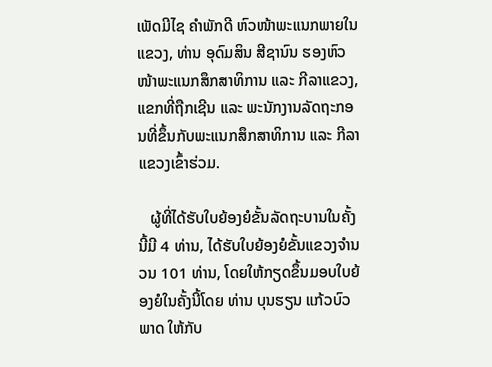ເພັດມີໄຊ ຄຳພັກດີ ຫົວໜ້າພະແນກພາຍໃນແຂວງ, ທ່ານ ອຸດົມສິນ ສີຊານົນ ຮອງຫົວໜ້າພະແນກສຶກສາທິການ ແລະ ກີລາແຂວງ, ແຂກທີ່ຖືກເຊີນ ແລະ ພະນັກງານລັດຖະກອນທີ່ຂຶ້ນກັບພະແນກສຶກສາທິການ ແລະ ກີລາແຂວງເຂົ້າຮ່ວມ.

   ຜູ້ທີ່ໄດ້ຮັບໃບຍ້ອງຍໍຂັ້ນລັດຖະບານໃນຄັ້ງນີ້ມີ 4 ທ່ານ, ໄດ້ຮັບໃບຍ້ອງຍໍຂັ້ນແຂວງຈຳນວນ 101 ທ່ານ, ໂດຍໃຫ້ກຽດຂຶ້ນມອບໃບຍ້ອງຍໍໃນຄັ້ງນີ້ໂດຍ ທ່ານ ບຸນຮຽນ ແກ້ວບົວພາດ ໃຫ້ກັບ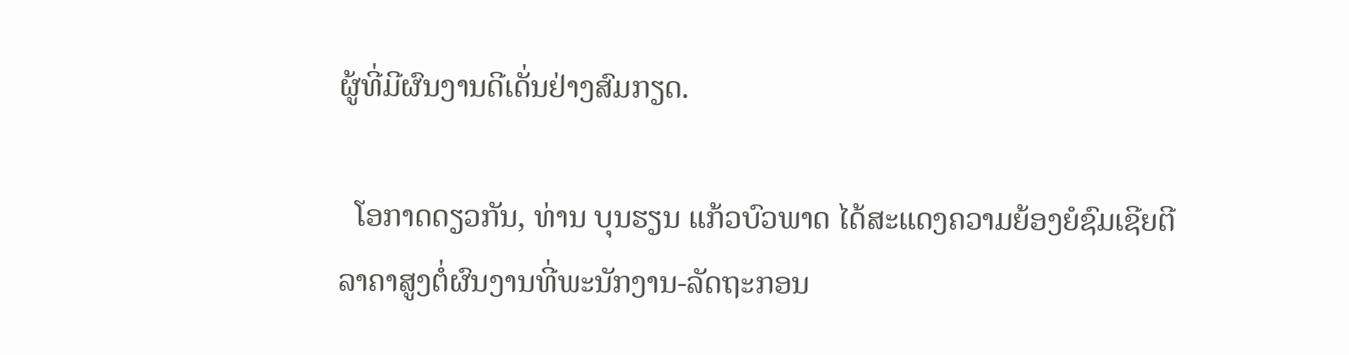ຜູ້ທີ່ມີຜົນງານດີເດັ່ນຢ່າງສົມກຽດ.

  ໂອກາດດຽວກັນ, ທ່ານ ບຸນຮຽນ ແກ້ວບົວພາດ ໄດ້ສະແດງຄວາມຍ້ອງຍໍຊົມເຊີຍຕີລາຄາສູງຕໍ່ຜົນງານທີ່ພະນັກງານ-ລັດຖະກອນ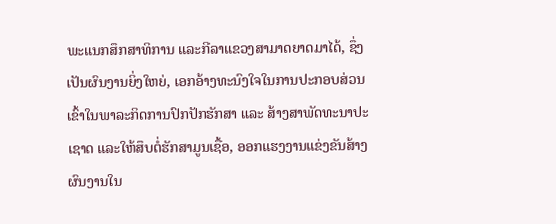ພະແນກສຶກສາທິການ ແລະກີລາແຂວງສາມາດຍາດມາໄດ້, ຊຶ່ງເປັນຜົນງານຍິ່ງໃຫຍ່, ເອກອ້າງທະນົງໃຈໃນການປະກອບສ່ວນເຂົ້າໃນພາລະກິດການປົກປັກຮັກສາ ແລະ ສ້າງສາພັດທະນາປະເຊາດ ແລະໃຫ້ສຶບຕໍ່ຮັກສາມູນເຊື້ອ, ອອກແຮງງານແຂ່ງຂັນສ້າງຜົນງານໃນ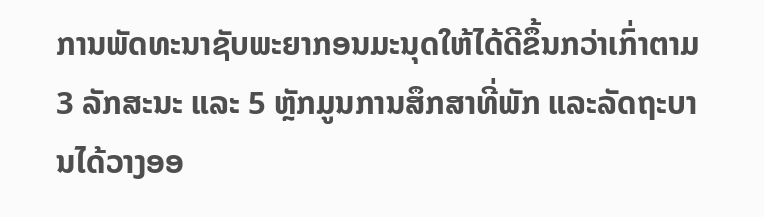ການພັດທະນາຊັບພະຍາກອນມະນຸດໃຫ້ໄດ້ດີຂຶ້ນກວ່າເກົ່າຕາມ 3 ລັກສະນະ ແລະ 5 ຫຼັກມູນການສຶກສາທີ່ພັກ ແລະລັດຖະບານໄດ້ວາງອອ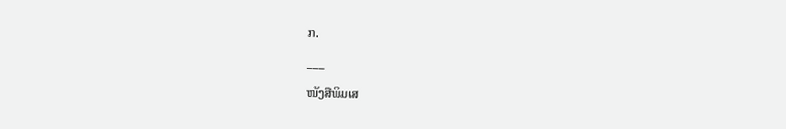ກ.

___

ໜັງສືພິມເສ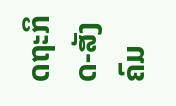ດຖະກິດ-ສັງຄົມ